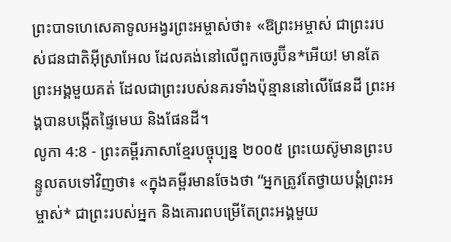ព្រះបាទហេសេគាទូលអង្វរព្រះអម្ចាស់ថា៖ «ឱព្រះអម្ចាស់ ជាព្រះរបស់ជនជាតិអ៊ីស្រាអែល ដែលគង់នៅលើពួកចេរូប៊ីន*អើយ! មានតែព្រះអង្គមួយគត់ ដែលជាព្រះរបស់នគរទាំងប៉ុន្មាននៅលើផែនដី ព្រះអង្គបានបង្កើតផ្ទៃមេឃ និងផែនដី។
លូកា 4:8 - ព្រះគម្ពីរភាសាខ្មែរបច្ចុប្បន្ន ២០០៥ ព្រះយេស៊ូមានព្រះបន្ទូលតបទៅវិញថា៖ «ក្នុងគម្ពីរមានចែងថា “អ្នកត្រូវតែថ្វាយបង្គំព្រះអម្ចាស់* ជាព្រះរបស់អ្នក និងគោរពបម្រើតែព្រះអង្គមួយ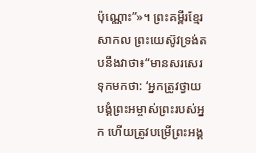ប៉ុណ្ណោះ”»។ ព្រះគម្ពីរខ្មែរសាកល ព្រះយេស៊ូវទ្រង់តបនឹងវាថា៖“មានសរសេរទុកមកថា: ‘អ្នកត្រូវថ្វាយបង្គំព្រះអម្ចាស់ព្រះរបស់អ្នក ហើយត្រូវបម្រើព្រះអង្គ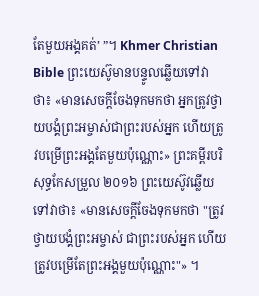តែមួយអង្គគត់’ ”។ Khmer Christian Bible ព្រះយេស៊ូមានបន្ទូលឆ្លើយទៅវាថា៖ «មានសេចក្ដីចែងទុកមកថា អ្នកត្រូវថ្វាយបង្គំព្រះអម្ចាស់ជាព្រះរបស់អ្នក ហើយត្រូវបម្រើព្រះអង្គតែមួយប៉ុណ្ណោះ» ព្រះគម្ពីរបរិសុទ្ធកែសម្រួល ២០១៦ ព្រះយេស៊ូវឆ្លើយទៅវាថា៖ «មានសេចក្តីចែងទុកមកថា "ត្រូវថ្វាយបង្គំព្រះអម្ចាស់ ជាព្រះរបស់អ្នក ហើយត្រូវបម្រើតែព្រះអង្គមួយប៉ុណ្ណោះ"» ។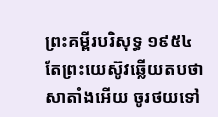ព្រះគម្ពីរបរិសុទ្ធ ១៩៥៤ តែព្រះយេស៊ូវឆ្លើយតបថា សាតាំងអើយ ចូរថយទៅ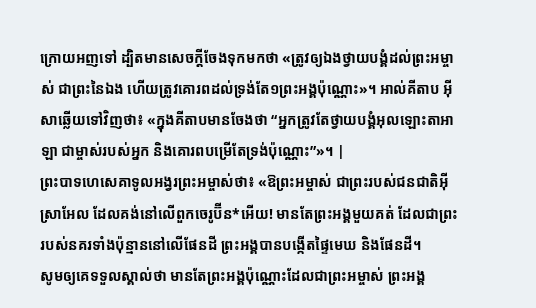ក្រោយអញទៅ ដ្បិតមានសេចក្ដីចែងទុកមកថា «ត្រូវឲ្យឯងថ្វាយបង្គំដល់ព្រះអម្ចាស់ ជាព្រះនៃឯង ហើយត្រូវគោរពដល់ទ្រង់តែ១ព្រះអង្គប៉ុណ្ណោះ»។ អាល់គីតាប អ៊ីសាឆ្លើយទៅវិញថា៖ «ក្នុងគីតាបមានចែងថា “អ្នកត្រូវតែថ្វាយបង្គំអុលឡោះតាអាឡា ជាម្ចាស់របស់អ្នក និងគោរពបម្រើតែទ្រង់ប៉ុណ្ណោះ”»។ |
ព្រះបាទហេសេគាទូលអង្វរព្រះអម្ចាស់ថា៖ «ឱព្រះអម្ចាស់ ជាព្រះរបស់ជនជាតិអ៊ីស្រាអែល ដែលគង់នៅលើពួកចេរូប៊ីន*អើយ! មានតែព្រះអង្គមួយគត់ ដែលជាព្រះរបស់នគរទាំងប៉ុន្មាននៅលើផែនដី ព្រះអង្គបានបង្កើតផ្ទៃមេឃ និងផែនដី។
សូមឲ្យគេទទួលស្គាល់ថា មានតែព្រះអង្គប៉ុណ្ណោះដែលជាព្រះអម្ចាស់ ព្រះអង្គ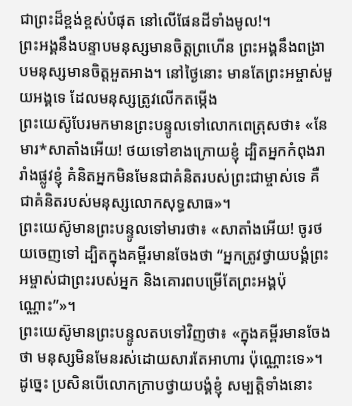ជាព្រះដ៏ខ្ពង់ខ្ពស់បំផុត នៅលើផែនដីទាំងមូល!។
ព្រះអង្គនឹងបន្ទាបមនុស្សមានចិត្តព្រហើន ព្រះអង្គនឹងពង្រាបមនុស្សមានចិត្តអួតអាង។ នៅថ្ងៃនោះ មានតែព្រះអម្ចាស់មួយអង្គទេ ដែលមនុស្សត្រូវលើកតម្កើង
ព្រះយេស៊ូបែរមកមានព្រះបន្ទូលទៅលោកពេត្រុសថា៖ «នែ មារ*សាតាំងអើយ! ថយទៅខាងក្រោយខ្ញុំ ដ្បិតអ្នកកំពុងរារាំងផ្លូវខ្ញុំ គំនិតអ្នកមិនមែនជាគំនិតរបស់ព្រះជាម្ចាស់ទេ គឺជាគំនិតរបស់មនុស្សលោកសុទ្ធសាធ»។
ព្រះយេស៊ូមានព្រះបន្ទូលទៅមារថា៖ «សាតាំងអើយ! ចូរថយចេញទៅ ដ្បិតក្នុងគម្ពីរមានចែងថា “អ្នកត្រូវថ្វាយបង្គំព្រះអម្ចាស់ជាព្រះរបស់អ្នក និងគោរពបម្រើតែព្រះអង្គប៉ុណ្ណោះ”»។
ព្រះយេស៊ូមានព្រះបន្ទូលតបទៅវិញថា៖ «ក្នុងគម្ពីរមានចែងថា មនុស្សមិនមែនរស់ដោយសារតែអាហារ ប៉ុណ្ណោះទេ»។
ដូច្នេះ ប្រសិនបើលោកក្រាបថ្វាយបង្គំខ្ញុំ សម្បត្តិទាំងនោះ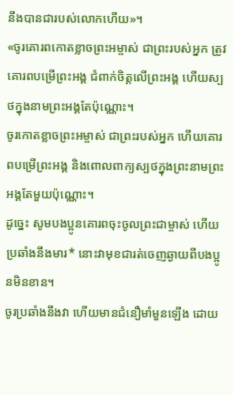នឹងបានជារបស់លោកហើយ»។
«ចូរគោរពកោតខ្លាចព្រះអម្ចាស់ ជាព្រះរបស់អ្នក ត្រូវគោរពបម្រើព្រះអង្គ ជំពាក់ចិត្តលើព្រះអង្គ ហើយស្បថក្នុងនាមព្រះអង្គតែប៉ុណ្ណោះ។
ចូរកោតខ្លាចព្រះអម្ចាស់ ជាព្រះរបស់អ្នក ហើយគោរពបម្រើព្រះអង្គ និងពោលពាក្យស្បថក្នុងព្រះនាមព្រះអង្គតែមួយប៉ុណ្ណោះ។
ដូច្នេះ សូមបងប្អូនគោរពចុះចូលព្រះជាម្ចាស់ ហើយប្រឆាំងនឹងមារ* នោះវាមុខជារត់ចេញឆ្ងាយពីបងប្អូនមិនខាន។
ចូរប្រឆាំងនឹងវា ហើយមានជំនឿមាំមួនឡើង ដោយ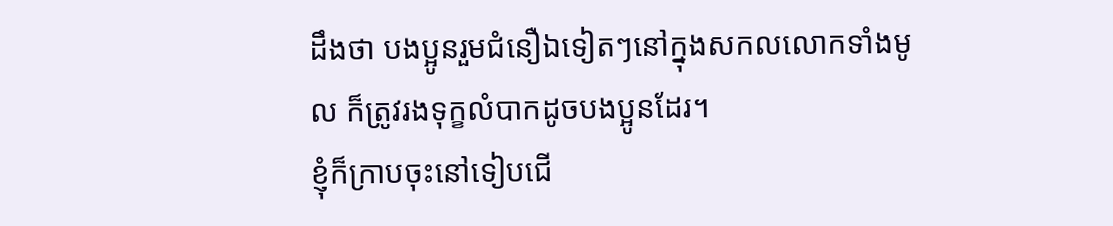ដឹងថា បងប្អូនរួមជំនឿឯទៀតៗនៅក្នុងសកលលោកទាំងមូល ក៏ត្រូវរងទុក្ខលំបាកដូចបងប្អូនដែរ។
ខ្ញុំក៏ក្រាបចុះនៅទៀបជើ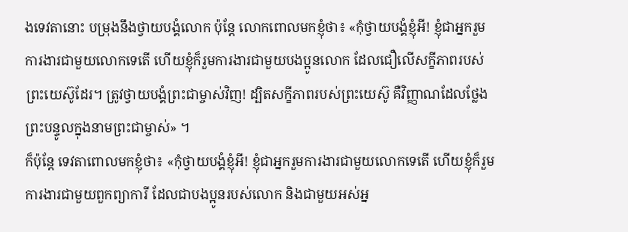ងទេវតានោះ បម្រុងនឹងថ្វាយបង្គំលោក ប៉ុន្តែ លោកពោលមកខ្ញុំថា៖ «កុំថ្វាយបង្គំខ្ញុំអី! ខ្ញុំជាអ្នករួមការងារជាមួយលោកទេតើ ហើយខ្ញុំក៏រួមការងារជាមួយបងប្អូនលោក ដែលជឿលើសក្ខីភាពរបស់ព្រះយេស៊ូដែរ។ ត្រូវថ្វាយបង្គំព្រះជាម្ចាស់វិញ! ដ្បិតសក្ខីភាពរបស់ព្រះយេស៊ូ គឺវិញ្ញាណដែលថ្លែងព្រះបន្ទូលក្នុងនាមព្រះជាម្ចាស់» ។
ក៏ប៉ុន្តែ ទេវតាពោលមកខ្ញុំថា៖ «កុំថ្វាយបង្គំខ្ញុំអី! ខ្ញុំជាអ្នករួមការងារជាមួយលោកទេតើ ហើយខ្ញុំក៏រួមការងារជាមួយពួកព្យាការី ដែលជាបងប្អូនរបស់លោក និងជាមួយអស់អ្ន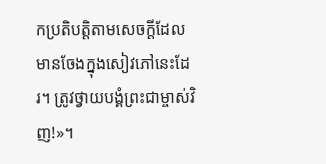កប្រតិបត្តិតាមសេចក្ដីដែលមានចែងក្នុងសៀវភៅនេះដែរ។ ត្រូវថ្វាយបង្គំព្រះជាម្ចាស់វិញ!»។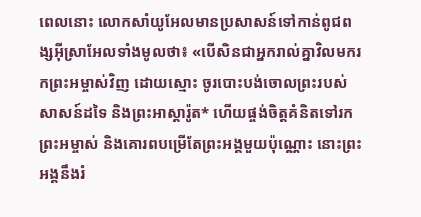ពេលនោះ លោកសាំយូអែលមានប្រសាសន៍ទៅកាន់ពូជពង្សអ៊ីស្រាអែលទាំងមូលថា៖ «បើសិនជាអ្នករាល់គ្នាវិលមករកព្រះអម្ចាស់វិញ ដោយស្មោះ ចូរបោះបង់ចោលព្រះរបស់សាសន៍ដទៃ និងព្រះអាស្តារ៉ូត* ហើយផ្ចង់ចិត្តគំនិតទៅរកព្រះអម្ចាស់ និងគោរពបម្រើតែព្រះអង្គមួយប៉ុណ្ណោះ នោះព្រះអង្គនឹងរំ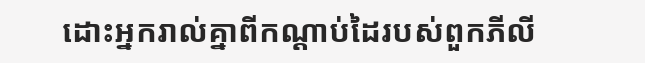ដោះអ្នករាល់គ្នាពីកណ្ដាប់ដៃរបស់ពួកភីលី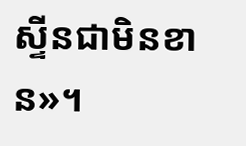ស្ទីនជាមិនខាន»។